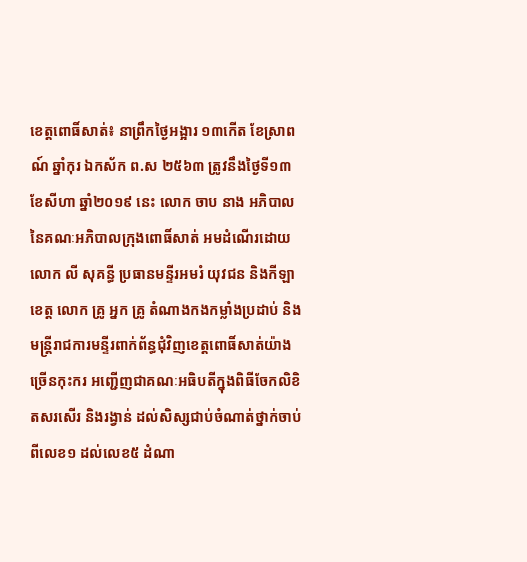ខេត្តពោធិ៍សាត់៖ នាព្រឹកថ្ងៃអង្អារ ១៣កើត ខែស្រាពណ៍ ឆ្នាំកុរ ឯកស័ក ព.ស ២៥៦៣ ត្រូវនឹងថ្ងៃទី១៣ ខែសីហា ឆ្នាំ២០១៩ នេះ លោក ចាប នាង អភិបាលនៃគណៈអភិបាលក្រុងពោធិ៍សាត់ អមដំណើរដោយលោក លី សុគន្ធី ប្រធានមន្ទីរអមរំ យុវជន និងកីឡា ខេត្ត លោក គ្រូ អ្នក គ្រូ តំណាងកងកម្លាំងប្រដាប់ និងមន្រ្ដីរាជការមន្ទីរពាក់ព័ន្ធជុំវិញខេត្តពោធិ៍សាត់យ៉ាងច្រើនកុះករ អញ្ជើញជាគណៈអធិបតីក្នុងពិធីចែកលិខិតសរសើរ និងរង្វាន់ ដល់សិស្សជាប់ចំណាត់ថ្នាក់ចាប់ពីលេខ១ ដល់លេខ៥ ដំណា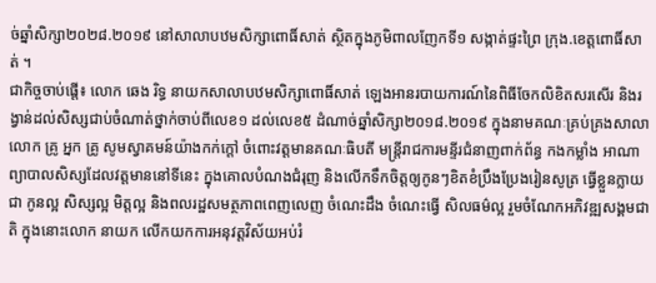ច់ឆ្នាំសិក្សា២០២៨.២០១៩ នៅសាលាបឋមសិក្សាពោធិ៍សាត់ ស្ថិតក្នុងភូមិពាលញែកទី១ សង្កាត់ផ្ទះព្រៃ ក្រុង.ខេត្តពោធិ៍សាត់ ។
ជាកិច្ចចាប់ផ្ដើ៖ លោក ឆេង រិទ្ធ នាយកសាលាបឋមសិក្សាពោធិ៍សាត់ ឡេងអានរបាយការណ៍នៃពិធីចែកលិខិតសរសើរ និងរង្វាន់ដល់សិស្សជាប់ចំណាត់ថ្នាក់ចាប់ពីលេខ១ ដល់លេខ៥ ដំណាច់ឆ្នាំសិក្សា២០១៨.២០១៩ ក្នុងនាមគណៈគ្រប់គ្រងសាលា លោក គ្រូ អ្នក គ្រូ សូមស្វាគមន៍យ៉ាងកក់ក្ដៅ ចំពោះវត្តមានគណៈធិបតី មន្រ្ដីរាជការមន្ទីរជំនាញពាក់ព័ន្ធ កងកម្លាំង អាណាព្យាបាលសិស្សដែលវត្តមាននៅទីនេះ ក្នុងគោលបំណងជំរុញ និងលើកទឹកចិត្តឲ្យកូនៗខិតខំប្រឹងប្រែងរៀនសូត្រ ធ្វើខ្លួនក្លាយជា កូនល្អ សិស្សល្អ មិត្តល្អ និងពលរដ្ឋសមត្ថភាពពេញលេញ ចំណេះដឹង ចំណេះធ្វើ សិលធម៌ល្អ រួមចំណែកអភិវឌ្ឍសង្គមជាតិ ក្នុងនោះលោក នាយក លើកយកការអនុវត្តវិស័យអប់រំ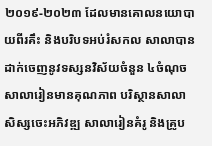២០១៩-២០២៣ ដែលមានគោលនយោបាយពីរគឹះ និងបរិបទអប់រំសកល សាលាបានដាក់ចេញនូវទស្សនវិស័យចំនួន ៤ចំណុច សាលារៀនមានគុណភាព បរិស្ថានសាលា សិស្សចេះអភិវឌ្ឍ សាលារៀនគំរូ និងគ្រូប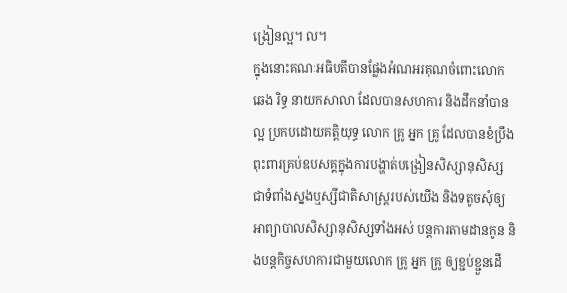ង្រៀនល្អ។ ល។
ក្នុងនោះគណៈអធិបតីបានផ្លែងអំណអរគុណចំពោះលោក ឆេង រិទ្ធ នាយកសាលា ដែលបានសហការ និងដឹកនាំបានល្អ ប្រកបដោយគតិ្តយុទ្ធ លោក គ្រូ អ្នក គ្រូ ដែលបានខំប្រឹងពុះពារគ្រប់ឧបសគ្គក្នុងការបង្ហាត់បង្រៀនសិស្សានុសិស្ស ជាទំពាំងស្នងឬស្សីជាតិសាស្រ្តរបស់យើង និងទតូចសុំឲ្យអាព្យាបាលសិស្សានុសិស្សទាំងអស់ បន្តការតាមដានកូន និងបន្តកិច្ចសហការជាមួយលោក គ្រូ អ្នក គ្រូ ឲ្យខ្ជប់ខ្ជួនដើ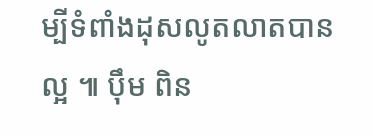ម្បីទំពាំងដុសលូតលាតបានល្អ ៕ បុឹម ពិន